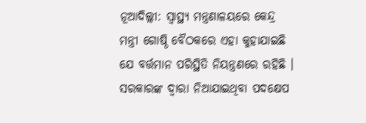ନୂଆଦିଲ୍ଲୀ: ସ୍ବାସ୍ଥ୍ୟ ମନ୍ତ୍ରଣାଳୟରେ କେନ୍ଦ୍ର ମନ୍ତ୍ରୀ ଗୋଷ୍ଠି ବୈଠକରେ ଏହା କୁହାଯାଇଛି ଯେ ବର୍ତ୍ତମାନ ପରିସ୍ଥିତି ନିୟନ୍ତ୍ରଣରେ ରହିଛି । ସରକାରଙ୍କ ଦ୍ୱାରା ନିଆଯାଇଥିବା ପଦକ୍ଷେପ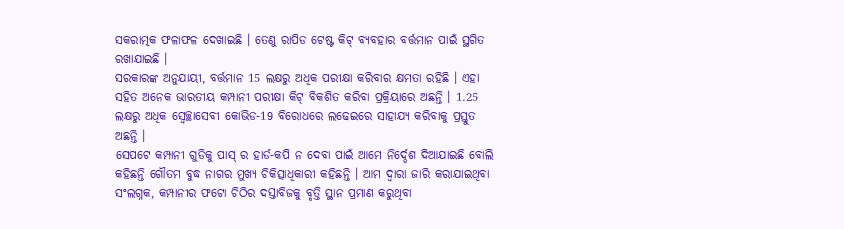ସକରାତ୍ମକ ଫଳାଫଳ ଦେଖାଇଛି । ତେଣୁ ରାପିଡ ଟେଷ୍ଟ କିଟ୍ ବ୍ୟବହାର ବର୍ତ୍ତମାନ ପାଇଁ ସ୍ଥଗିତ ରଖାଯାଇଛି ।
ସରକାରଙ୍କ ଅନୁଯାୟୀ, ବର୍ତ୍ତମାନ 15 ଲକ୍ଷରୁ ଅଧିକ ପରୀକ୍ଷା କରିବାର କ୍ଷମତା ରହିଛି । ଏହା ସହିତ ଅନେକ ଭାରତୀୟ କମ୍ପାନୀ ପରୀକ୍ଷା କିଟ୍ ବିକଶିତ କରିବା ପ୍ରକ୍ରିୟାରେ ଅଛନ୍ତି । 1.25 ଲକ୍ଷରୁ ଅଧିକ ସ୍ୱେଚ୍ଛାସେବୀ କୋଭିଡ-19 ବିରୋଧରେ ଲଢେଇରେ ସାହାଯ୍ୟ କରିବାକୁ ପ୍ରସ୍ତୁତ ଅଛନ୍ତି ।
ସେପଟେ କମ୍ପାନୀ ଗୁଡିକୁ ପାସ୍ ର ହାର୍ଡ-କପି ନ ଦେବା ପାଇଁ ଆମେ ନିର୍ଦ୍ଦେଶ ଦିଆଯାଇଛି ବୋଲି କହିଛନ୍ତି ଗୌତମ ବୁଦ୍ଧ ନାଗର ମୁଖ୍ୟ ଚିକିତ୍ସାଧିକାରୀ କହିଛନ୍ତି । ଆମ ଦ୍ବାରା ଜାରି କରାଯାଇଥିବା ସଂଲଗ୍ନକ, କମ୍ପାନୀର ଫଟୋ ଚିଠିର ଦସ୍ତାବିଜକୁ ବୃତ୍ତି ସ୍ଥାନ ପ୍ରମାଣ କରୁଥିବା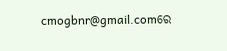cmogbnr@gmail.comରେ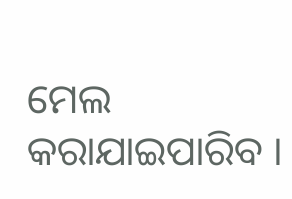ମେଲ କରାଯାଇପାରିବ ।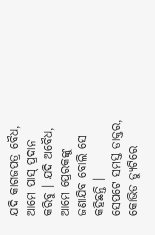ଯଦି କାଗଜପତ୍ର ବୈଧ, ଆମେ ପାସ୍ ପ୍ରଦାନ କରିବୁ । ଯଦି ଅବୈଧ, ଆମେ ପ୍ରେରକଙ୍କୁ ଜଣାଯିବ ବୋଲି ସେ କହିଛନ୍ତି ।
ସେପଟେ ସମସ୍ତ ଡାକ୍ତର, କୋଭିଡ ଡ୍ୟୁଟିରେ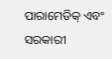ପାରାମେଡିକ୍ ଏବଂ ସରକାରୀ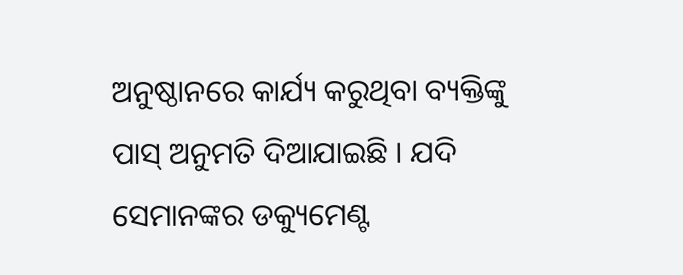ଅନୁଷ୍ଠାନରେ କାର୍ଯ୍ୟ କରୁଥିବା ବ୍ୟକ୍ତିଙ୍କୁ ପାସ୍ ଅନୁମତି ଦିଆଯାଇଛି । ଯଦି ସେମାନଙ୍କର ଡକ୍ୟୁମେଣ୍ଟ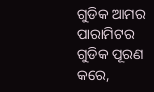ଗୁଡିକ ଆମର ପାରାମିଟର ଗୁଡିକ ପୂରଣ କରେ,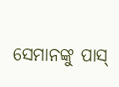ସେମାନଙ୍କୁ ପାସ୍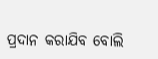ପ୍ରଦାନ କରାଯିବ ବୋଲି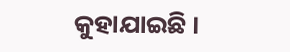କୁହାଯାଇଛି ।